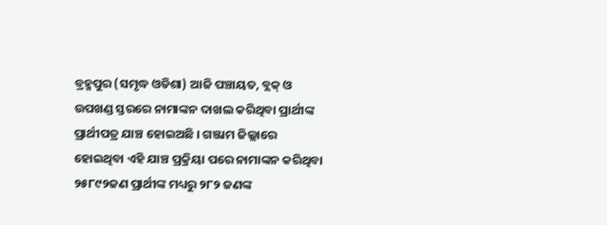ବ୍ରହ୍ମପୁର (ସମୃଦ୍ଧ ଓଡିଶା) ଆଜି ପଞ୍ଚାୟତ, ବ୍ଲକ୍ ଓ ଉପଖଣ୍ଡ ସ୍ତରରେ ନାମାଙ୍କନ ଦାଖଲ କରିଥିବା ପ୍ରାର୍ଥୀଙ୍କ ପ୍ରାର୍ଥୀପତ୍ର ଯାଞ୍ଚ ହୋଇଅଛି । ଗଞ୍ଜାମ ଜିଲ୍ଲାରେ ହୋଇଥିବା ଏହି ଯାଞ୍ଚ ପ୍ରକ୍ରିୟା ପରେ ନାମାଙ୍କନ କରିଥିବା ୨୫୮୯୨ଜଣ ପ୍ରାର୍ଥୀଙ୍କ ମଧ୍ୟରୁ ୨୮୨ ଜଣଙ୍କ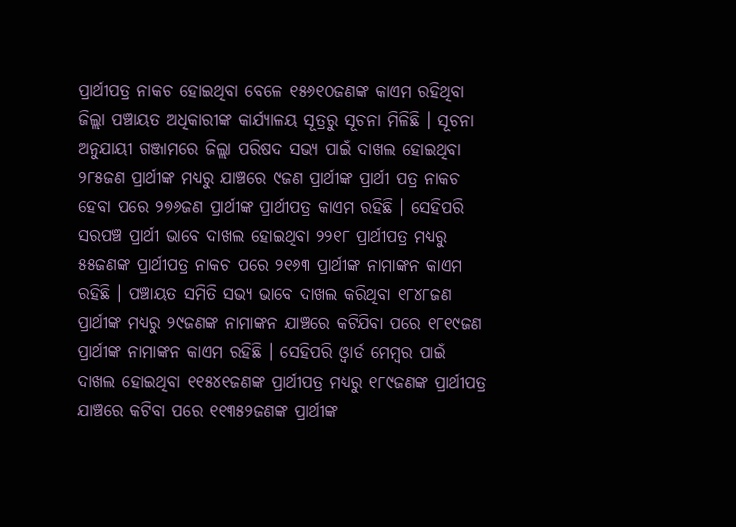ପ୍ରାର୍ଥୀପତ୍ର ନାକଚ ହୋଇଥିବା ବେଳେ ୧୫୬୧୦ଜଣଙ୍କ କାଏମ ରହିଥିବା ଜିଲ୍ଲା ପଞ୍ଚାୟତ ଅଧିକାରୀଙ୍କ କାର୍ଯ୍ୟାଳୟ ସୂତ୍ରରୁ ସୂଚନା ମିଳିଛି । ସୂଚନା ଅନୁଯାୟୀ ଗଞ୍ଜାମରେ ଜିଲ୍ଲା ପରିଷଦ ସଭ୍ୟ ପାଇଁ ଦାଖଲ ହୋଇଥିବା ୨୮୫ଜଣ ପ୍ରାର୍ଥୀଙ୍କ ମଧ୍ୟରୁ ଯାଞ୍ଚରେ ୯ଜଣ ପ୍ରାର୍ଥୀଙ୍କ ପ୍ରାର୍ଥୀ ପତ୍ର ନାକଚ ହେବା ପରେ ୨୭୬ଜଣ ପ୍ରାର୍ଥୀଙ୍କ ପ୍ରାର୍ଥୀପତ୍ର କାଏମ ରହିଛି । ସେହିପରି ସରପଞ୍ଚ ପ୍ରାର୍ଥୀ ଭାବେ ଦାଖଲ ହୋଇଥିବା ୨୨୧୮ ପ୍ରାର୍ଥୀପତ୍ର ମଧ୍ୟରୁ ୫୫ଜଣଙ୍କ ପ୍ରାର୍ଥୀପତ୍ର ନାକଚ ପରେ ୨୧୬୩ ପ୍ରାର୍ଥୀଙ୍କ ନାମାଙ୍କନ କାଏମ ରହିଛି । ପଞ୍ଚାୟତ ସମିତି ସଭ୍ୟ ଭାବେ ଦାଖଲ କରିଥିବା ୧୮୪୮ଜଣ ପ୍ରାର୍ଥୀଙ୍କ ମଧ୍ୟରୁ ୨୯ଜଣଙ୍କ ନାମାଙ୍କନ ଯାଞ୍ଚରେ କଟିଯିବା ପରେ ୧୮୧୯ଜଣ ପ୍ରାର୍ଥୀଙ୍କ ନାମାଙ୍କନ କାଏମ ରହିଛି । ସେହିପରି ଓ୍ବାର୍ଡ ମେମ୍ବର ପାଇଁ ଦାଖଲ ହୋଇଥିବା ୧୧୫୪୧ଜଣଙ୍କ ପ୍ରାର୍ଥୀପତ୍ର ମଧ୍ୟରୁ ୧୮୯ଜଣଙ୍କ ପ୍ରାର୍ଥୀପତ୍ର ଯାଞ୍ଚରେ କଟିବା ପରେ ୧୧୩୫୨ଜଣଙ୍କ ପ୍ରାର୍ଥୀଙ୍କ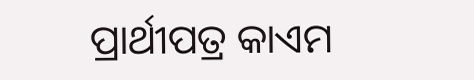ପ୍ରାର୍ଥୀପତ୍ର କାଏମ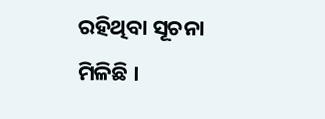ରହିଥିବା ସୂଚନା ମିଳିଛି ।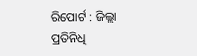ରିପୋର୍ଟ : ଜିଲ୍ଲା ପ୍ରତିନିଧି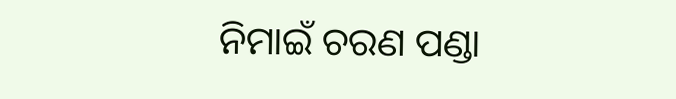ନିମାଇଁ ଚରଣ ପଣ୍ଡା